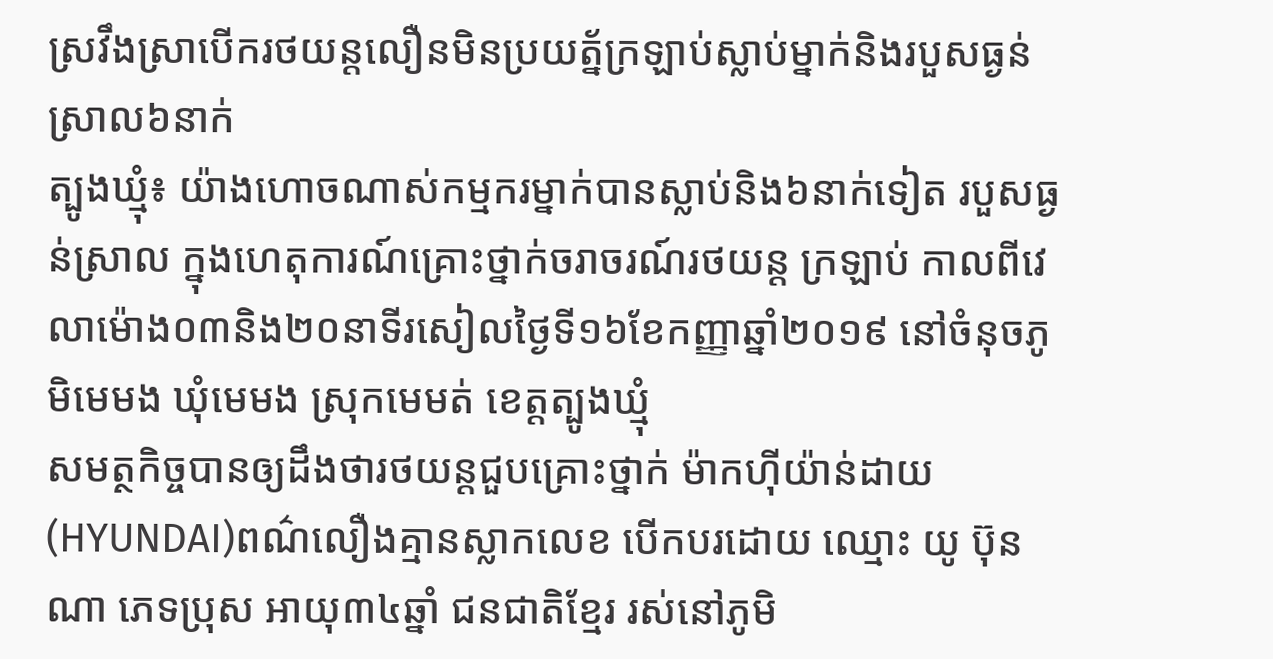ស្រវឹងស្រាបើករថយន្តលឿនមិនប្រយត្ន័ក្រឡាប់ស្លាប់ម្នាក់និងរបួសធ្ងន់ស្រាល៦នាក់
ត្បូងឃ្មុំ៖ យ៉ាងហោចណាស់កម្មករម្នាក់បានស្លាប់និង៦នាក់ទៀត របួសធ្ងន់ស្រាល ក្នុងហេតុការណ៍គ្រោះថ្នាក់ចរាចរណ៍រថយន្ត ក្រឡាប់ កាលពីវេលាម៉ោង០៣និង២០នាទីរសៀលថ្ងៃទី១៦ខែកញ្ញាឆ្នាំ២០១៩ នៅចំនុចភូមិមេមង ឃុំមេមង ស្រុកមេមត់ ខេត្តត្បូងឃ្មុំ
សមត្ថកិច្ចបានឲ្យដឹងថារថយន្តជួបគ្រោះថ្នាក់ ម៉ាកហ៊ីយ៉ាន់ដាយ (HYUNDAI)ពណ៌លឿងគ្មានស្លាកលេខ បេីកបរដោយ ឈ្មោះ យូ ប៊ុនណា ភេទប្រុស អាយុ៣៤ឆ្នាំ ជនជាតិខ្មែរ រស់នៅភូមិ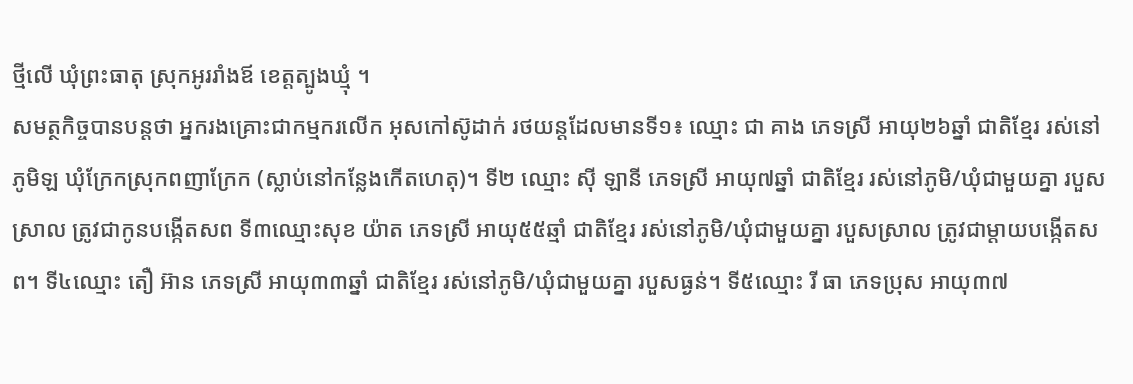ថ្មីលេី ឃុំព្រះធាតុ ស្រុកអូររាំងឪ ខេត្តត្បូងឃ្មុំ ។
សមត្ថកិច្ចបានបន្តថា អ្នករងគ្រោះជាកម្មករលេីក អុសកៅស៊ូដាក់ រថយន្តដែលមានទី១៖ ឈ្មោះ ជា គាង ភេទស្រី អាយុ២៦ឆ្នាំ ជាតិខ្មែរ រស់នៅភូមិឡ ឃុំក្រែកស្រុកពញាក្រែក (ស្លាប់នៅកន្លែងកេីតហេតុ)។ ទី២ ឈ្មោះ សុី ឡានី ភេទស្រី អាយុ៧ឆ្នាំ ជាតិខ្មែរ រស់នៅភូមិ/ឃុំជាមួយគ្នា របួសស្រាល ត្រូវជាកូនបង្កេីតសព ទី៣ឈ្មោះសុខ យ៉ាត ភេទស្រី អាយុ៥៥ឆ្មាំ ជាតិខ្មែរ រស់នៅភូមិ/ឃុំជាមួយគ្នា របួសស្រាល ត្រូវជាម្ដាយបង្កេីតសព។ ទី៤ឈ្មោះ តឿ អ៊ាន ភេទស្រី អាយុ៣៣ឆ្នាំ ជាតិខ្មែរ រស់នៅភូមិ/ឃុំជាមួយគ្នា របួសធ្ងន់។ ទី៥ឈ្មោះ រី ធា ភេទប្រុស អាយុ៣៧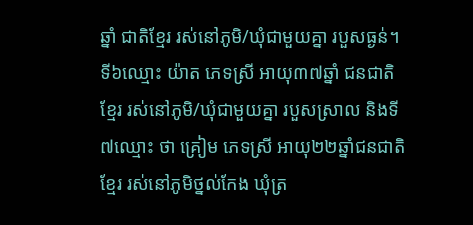ឆ្នាំ ជាតិខ្មែរ រស់នៅភូមិ/ឃុំជាមួយគ្នា របួសធ្ងន់។ ទី៦ឈ្មោះ យ៉ាត ភេទស្រី អាយុ៣៧ឆ្នាំ ជនជាតិខ្មែរ រស់នៅភូមិ/ឃុំជាមួយគ្នា របួសស្រាល និងទី៧ឈ្មោះ ថា គ្រៀម ភេទស្រី អាយុ២២ឆ្នាំជនជាតិខ្មែរ រស់នៅភូមិថ្នល់កែង ឃុំត្រ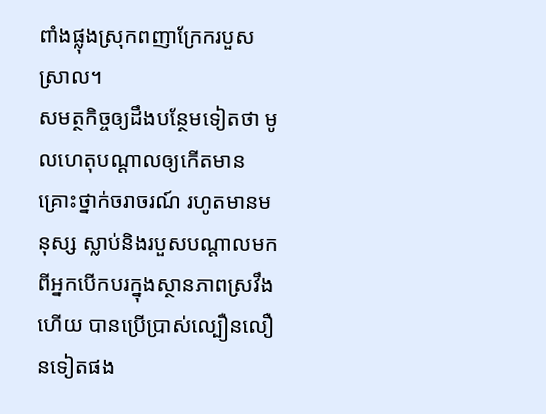ពាំងផ្លុងស្រុកពញាក្រែករបួសស្រាល។
សមត្ថកិច្ចឲ្យដឹងបន្ថែមទៀតថា មូលហេតុបណ្ដាលឲ្យកេីតមានគ្រោះថ្នាក់ចរាចរណ៍ រហូតមានមនុស្ស ស្លាប់និងរបួសបណ្តាលមកពីអ្នកបេីកបរក្នុងស្ថានភាពស្រវឹង ហើយ បានប្រេីប្រាស់ល្បឿនលឿនទៀតផង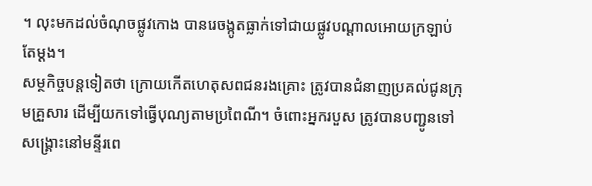។ លុះមកដល់ចំណុចផ្លូវកោង បានរេចង្កូតធ្លាក់ទៅជាយផ្លូវបណ្ដាលអោយក្រឡាប់តែម្ដង។
សម្ថកិច្ចបន្តទៀតថា ក្រោយកើតហេតុសពជនរងគ្រោះ ត្រូវបានជំនាញប្រគល់ជូនក្រុមគ្រួសារ ដេីម្បីយកទៅធ្វេីបុណ្យតាមប្រពៃណី។ ចំពោះអ្នករបួស ត្រូវបានបញ្ជូនទៅសង្គ្រោះនៅមន្ទីរពេ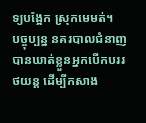ទ្យបង្អែក ស្រុកមេមត់។
បច្ចុប្បន្ន នគរបាលជំនាញ បានឃាត់ខ្លួនអ្នកបេីកបររថយន្ត ដើម្បីកសាង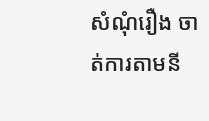សំណុំរឿង ចាត់ការតាមនី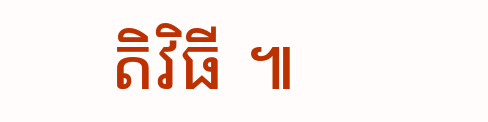តិវិធី ៕